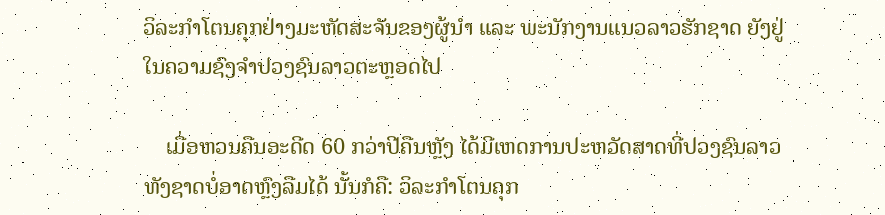ວິລະກຳໂຕນຄຸກຢ່າງມະຫັດສະຈັນຂອງຜູ້ນຳ ແລະ ພະນັກງານແນວລາວຮັກຊາດ ຍັງຢູ່ໃນຄວາມຊົງຈໍາປວງຊົນລາວຕະຫຼອດໄປ

    ເມື່ອຫວນຄືນອະດີດ 60 ກວ່າປີຄືນຫຼັງ ໄດ້ມີເຫດການປະຫວັດສາດທີ່ປວງຊົນລາວທັງຊາດບໍ່ອາດຫຼົງລືມໄດ້ ນັ້ນກໍຄື: ວິລະກຳໂຕນຄຸກ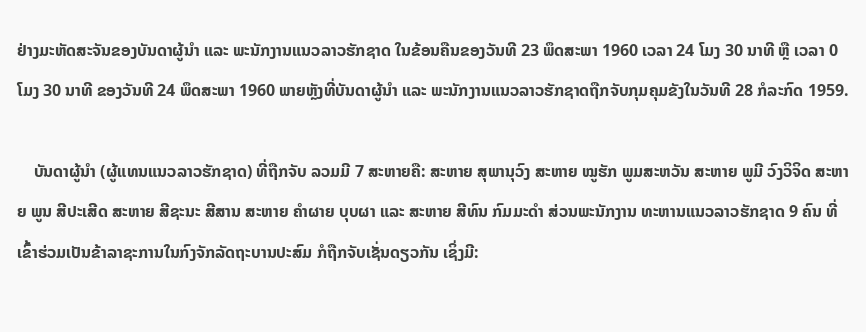ຢ່າງມະຫັດສະຈັນຂອງບັນດາຜູ້ນຳ ແລະ ພະນັກງານແນວລາວຮັກຊາດ ໃນຂ້ອນຄືນຂອງວັນທີ 23 ພຶດສະພາ 1960 ເວລາ 24 ໂມງ 30 ນາທີ ຫຼື ເວລາ 0 ໂມງ 30 ນາທີ ຂອງວັນທີ 24 ພຶດສະພາ 1960 ພາຍຫຼັງທີ່ບັນດາຜູ້ນຳ ແລະ ພະນັກງານແນວລາວຮັກຊາດຖືກຈັບກຸມຄຸມຂັງໃນວັນທີ 28 ກໍລະກົດ 1959.

    ບັນດາຜູ້ນຳ (ຜູ້ແທນແນວລາວຮັກຊາດ) ທີ່ຖືກຈັບ ລວມມີ 7 ສະຫາຍຄື: ສະຫາຍ ສຸພານຸວົງ ສະຫາຍ ໝູຮັກ ພູມສະຫວັນ ສະຫາຍ ພູມີ ວົງວິຈິດ ສະຫາຍ ພູນ ສີປະເສີດ ສະຫາຍ ສີຊະນະ ສີສານ ສະຫາຍ ຄໍາຜາຍ ບຸບຜາ ແລະ ສະຫາຍ ສີທົນ ກົມມະດຳ ສ່ວນພະນັກງານ ທະຫານແນວລາວຮັກຊາດ 9 ຄົນ ທີ່ເຂົ້າຮ່ວມເປັນຂ້າລາຊະການໃນກົງຈັກລັດຖະບານປະສົມ ກໍຖືກຈັບເຊັ່ນດຽວກັນ ເຊິ່ງມີ: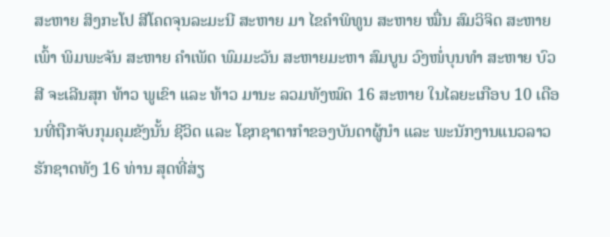ສະຫາຍ ສິງກະໂປ ສີໂຄດຈຸນລະມະນີ ສະຫາຍ ມາ ໄຂຄຳພິທູນ ສະຫາຍ ໝື່ນ ສົມວິຈິດ ສະຫາຍ ເພົ້າ ພິມພະຈັນ ສະຫາຍ ຄຳເພັດ ພົມມະວັນ ສະຫາຍມະຫາ ສົມບູນ ວົງໜໍ່ບຸນທຳ ສະຫາຍ ບົວສີ ຈະເລີນສຸກ ທ້າວ ພູເຂົາ ແລະ ທ້າວ ມານະ ລວມທັງໝົດ 16 ສະຫາຍ ໃນໄລຍະເກືອບ 10 ເດືອນທີ່ຖືກຈັບກຸມຄຸມຂັງນັ້ນ ຊີວິດ ແລະ ໂຊກຊາຕາກໍາຂອງບັນດາຜູ້ນຳ ແລະ ພະນັກງານແນວລາວຮັກຊາດທັງ 16 ທ່ານ ສຸດທີ່ສ່ຽ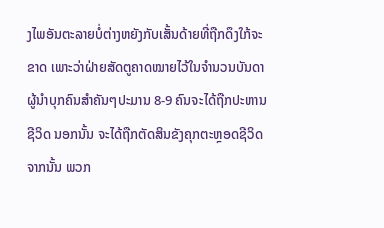ງໄພອັນຕະລາຍບໍ່ຕ່າງຫຍັງກັບເສັ້ນດ້າຍທີ່ຖືກດຶງໃກ້ຈະຂາດ ເພາະວ່າຝ່າຍສັດຕູຄາດໝາຍໄວ້ໃນຈຳນວນບັນດາຜູ້ນຳບຸກຄົນສຳຄັນໆປະມານ 8-9 ຄົນຈະໄດ້ຖືກປະຫານຊີວິດ ນອກນັ້ນ ຈະໄດ້ຖືກຕັດສິນຂັງຄຸກຕະຫຼອດຊີວິດ ຈາກນັ້ນ ພວກ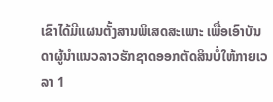ເຂົາໄດ້ມີແຜນຕັ້ງສານພິເສດສະເພາະ ເພື່ອເອົາບັນດາຜູ້ນຳແນວລາວຮັກຊາດອອກຕັດສິນບໍ່ໃຫ້ກາຍເວລາ 1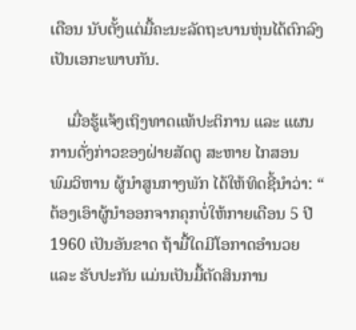ເດືອນ ນັບຕັ້ງແຕ່ມື້ຄະນະລັດຖະບານຫຸ່ນໄດ້ຕົກລົງເປັນເອກະພາບກັນ.

    ເມື່ອຮູ້ແຈ້ງເຖິງທາດແທ້ປະຕິການ ແລະ ແຜນການດັ່ງກ່າວຂອງຝ່າຍສັດຕູ ສະຫາຍ ໄກສອນ ພົມວິຫານ ຜູ້ນຳສູນກາງພັກ ໄດ້ໃຫ້ທິດຊີ້ນຳວ່າ: “ ຕ້ອງເອົາຜູ້ນຳອອກຈາກຄຸກບໍ່ໃຫ້ກາຍເດືອນ 5 ປີ 1960 ເປັນອັນຂາດ ຖ້າມື້ໃດມີໂອກາດອຳນວຍ ແລະ ຮັບປະກັນ ແມ່ນເປັນມື້ຕັດສິນການ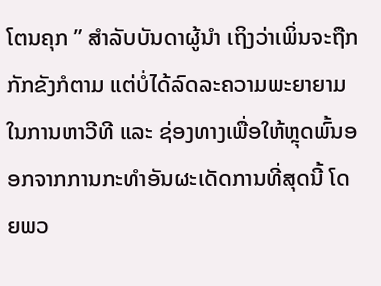ໂຕນຄຸກ ” ສໍາລັບບັນດາຜູ້ນໍາ ເຖິງວ່າເພິ່ນຈະຖືກກັກຂັງກໍຕາມ ແຕ່ບໍ່ໄດ້ລົດລະຄວາມພະຍາຍາມໃນການຫາວີທີ ແລະ ຊ່ອງທາງເພື່ອໃຫ້ຫຼຸດພົ້ນອອກຈາກການກະທຳອັນຜະເດັດການທີ່ສຸດນີ້ ໂດຍພວ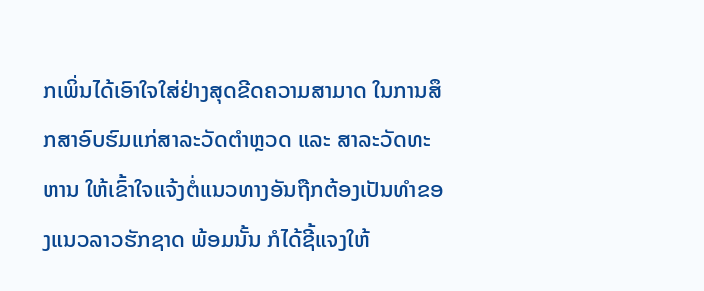ກເພິ່ນໄດ້ເອົາໃຈໃສ່ຢ່າງສຸດຂີດຄວາມສາມາດ ໃນການສຶກສາອົບຮົມແກ່ສາລະວັດຕຳຫຼວດ ແລະ ສາລະວັດທະຫານ ໃຫ້ເຂົ້າໃຈແຈ້ງຕໍ່ແນວທາງອັນຖືກຕ້ອງເປັນທໍາຂອງແນວລາວຮັກຊາດ ພ້ອມນັ້ນ ກໍໄດ້ຊີ້ແຈງໃຫ້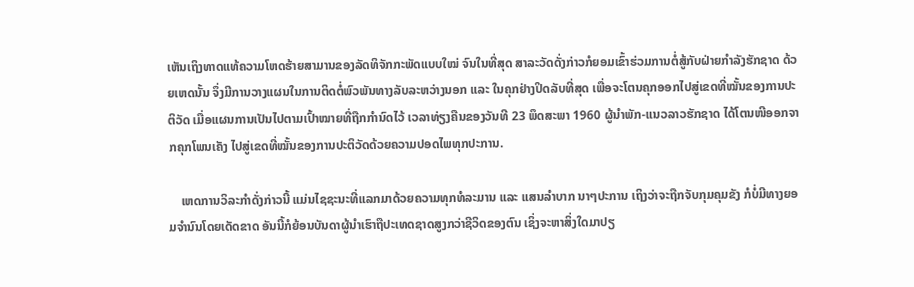ເຫັນເຖິງທາດແທ້ຄວາມໂຫດຮ້າຍສາມານຂອງລັດທິຈັກກະພັດແບບໃໝ່ ຈົນໃນທີ່ສຸດ ສາລະວັດດັ່ງກ່າວກໍຍອມເຂົ້າຮ່ວມການຕໍ່ສູ້ກັບຝ່າຍກຳລັງຮັກຊາດ ດ້ວຍເຫດນັ້ນ ຈຶ່ງມີການວາງແຜນໃນການຕິດຕໍ່ພົວພັນທາງລັບລະຫວ່າງນອກ ແລະ ໃນຄຸກຢ່າງປິດລັບທີ່ສຸດ ເພື່ອຈະໂຕນຄຸກອອກໄປສູ່ເຂດທີ່ໝັ້ນຂອງການປະຕິວັດ ເມື່ອແຜນການເປັນໄປຕາມເປົ້າໝາຍທີ່ຖືກກຳນົດໄວ້ ເວລາທ່ຽງຄືນຂອງວັນທີ 23 ພຶດສະພາ 1960 ຜູ້ນຳພັກ-ແນວລາວຮັກຊາດ ໄດ້ໂຕນໜີອອກຈາກຄຸກໂພນເຄັງ ໄປສູ່ເຂດທີ່ໝັ້ນຂອງການປະຕິວັດດ້ວຍຄວາມປອດໄພທຸກປະການ.

    ເຫດການວິລະກຳດັ່ງກ່າວນີ້ ແມ່ນໄຊຊະນະທີ່ແລກມາດ້ວຍຄວາມທຸກທໍລະມານ ແລະ ແສນລຳບາກ ນາໆປະການ ເຖິງວ່າຈະຖືກຈັບກຸມຄຸມຂັງ ກໍບໍ່ມີທາງຍອມຈຳນົນໂດຍເດັດຂາດ ອັນນີ້ກໍຍ້ອນບັນດາຜູ້ນໍາເຮົາຖືປະເທດຊາດສູງກວ່າຊີວິດຂອງຕົນ ເຊິ່ງຈະຫາສິ່ງໃດມາປຽ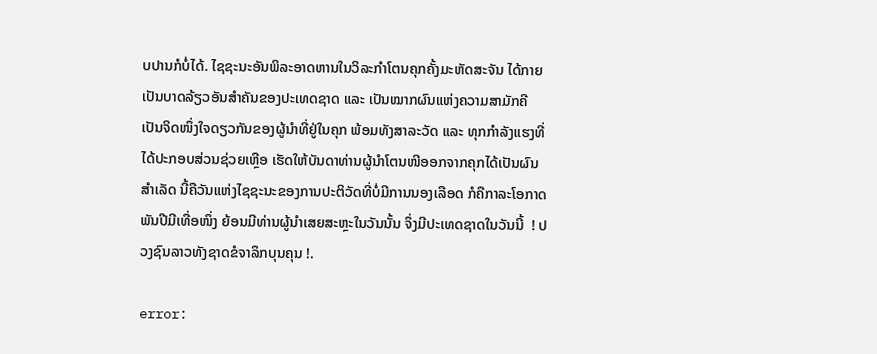ບປານກໍບໍ່ໄດ້. ໄຊຊະນະອັນພິລະອາດຫານໃນວິລະກຳໂຕນຄຸກຄັ້ງມະຫັດສະຈັນ ໄດ້ກາຍເປັນບາດລ້ຽວອັນສຳຄັນຂອງປະເທດຊາດ ແລະ ເປັນໝາກຜົນແຫ່ງຄວາມສາມັກຄີ ເປັນຈິດໜຶ່ງໃຈດຽວກັນຂອງຜູ້ນຳທີ່ຢູ່ໃນຄຸກ ພ້ອມທັງສາລະວັດ ແລະ ທຸກກໍາລັງແຮງທີ່ໄດ້ປະກອບສ່ວນຊ່ວຍເຫຼືອ ເຮັດໃຫ້ບັນດາທ່ານຜູ້ນຳໂຕນໜີອອກຈາກຄຸກໄດ້ເປັນຜົນສຳເລັດ ນີ້ຄືວັນແຫ່ງໄຊຊະນະຂອງການປະຕິວັດທີ່ບໍ່ມີການນອງເລືອດ ກໍຄືກາລະໂອກາດພັນປີມີເທື່ອໜຶ່ງ ຍ້ອນມີທ່ານຜູ້ນຳເສຍສະຫຼະໃນວັນນັ້ນ ຈຶ່ງມີປະເທດຊາດໃນວັນນີ້  ! ປວງຊົນລາວທັງຊາດຂໍຈາລຶກບຸນຄຸນ !.

error: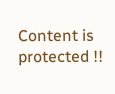Content is protected !!